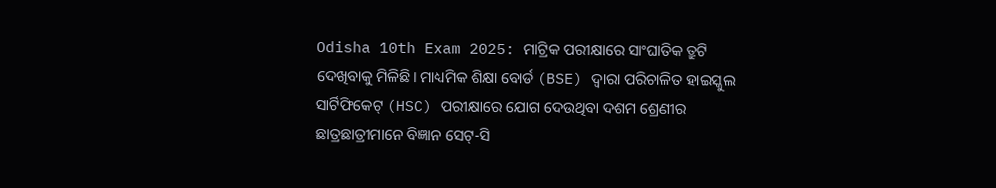Odisha 10th Exam 2025: ମାଟ୍ରିକ ପରୀକ୍ଷାରେ ସାଂଘାତିକ ତ୍ରୁଟି ଦେଖିବାକୁ ମିଳିଛି। ମାଧ୍ୟମିକ ଶିକ୍ଷା ବୋର୍ଡ (BSE) ଦ୍ୱାରା ପରିଚାଳିତ ହାଇସ୍କୁଲ ସାର୍ଟିଫିକେଟ୍ (HSC) ପରୀକ୍ଷାରେ ଯୋଗ ଦେଉଥିବା ଦଶମ ଶ୍ରେଣୀର ଛାତ୍ରଛାତ୍ରୀମାନେ ବିଜ୍ଞାନ ସେଟ୍-ସି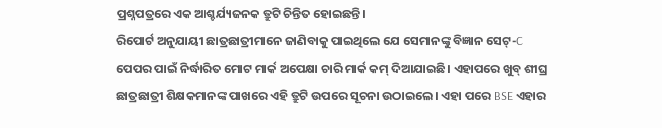ପ୍ରଶ୍ନପତ୍ରରେ ଏକ ଆଶ୍ଚର୍ଯ୍ୟଜନକ ତ୍ରୁଟି ଚିନ୍ତିତ ହୋଇଛନ୍ତି।
ରିପୋର୍ଟ ଅନୁଯାୟୀ ଛାତ୍ରଛାତ୍ରୀମାନେ ଜାଣିବାକୁ ପାଇଥିଲେ ଯେ ସେମାନଙ୍କୁ ବିଜ୍ଞାନ ସେଟ୍-C ପେପର ପାଇଁ ନିର୍ଦ୍ଧାରିତ ମୋଟ ମାର୍କ ଅପେକ୍ଷା ଚାରି ମାର୍କ କମ୍ ଦିଆଯାଇଛି। ଏହାପରେ ଖୁବ୍ ଶୀଘ୍ର ଛାତ୍ରଛାତ୍ରୀ ଶିକ୍ଷକମାନଙ୍କ ପାଖରେ ଏହି ତ୍ରୁଟି ଉପରେ ସୂଚନା ଉଠାଇଲେ। ଏହା ପରେ BSE ଏହାର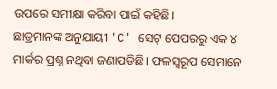ଉପରେ ସମୀକ୍ଷା କରିବା ପାଇଁ କହିଛି।
ଛାତ୍ରମାନଙ୍କ ଅନୁଯାୟୀ 'C' ସେଟ୍ ପେପରରୁ ଏକ ୪ ମାର୍କର ପ୍ରଶ୍ନ ନଥିବା ଜଣାପଡିଛି। ଫଳସ୍ୱରୂପ ସେମାନେ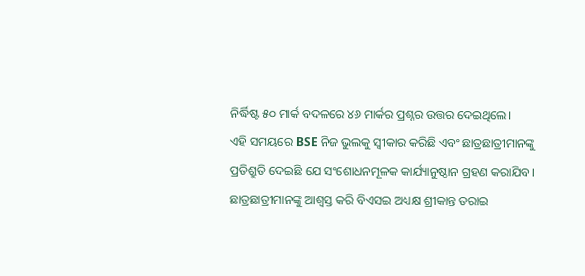ନିର୍ଦ୍ଧିଷ୍ଟ ୫୦ ମାର୍କ ବଦଳରେ ୪୬ ମାର୍କର ପ୍ରଶ୍ନର ଉତ୍ତର ଦେଇଥିଲେ।
ଏହି ସମୟରେ BSE ନିଜ ଭୁଲକୁ ସ୍ୱୀକାର କରିଛି ଏବଂ ଛାତ୍ରଛାତ୍ରୀମାନଙ୍କୁ ପ୍ରତିଶ୍ରୁତି ଦେଇଛି ଯେ ସଂଶୋଧନମୂଳକ କାର୍ଯ୍ୟାନୁଷ୍ଠାନ ଗ୍ରହଣ କରାଯିବ।
ଛାତ୍ରଛାତ୍ରୀମାନଙ୍କୁ ଆଶ୍ୱସ୍ତ କରି ବିଏସଇ ଅଧ୍ୟକ୍ଷ ଶ୍ରୀକାନ୍ତ ତରାଇ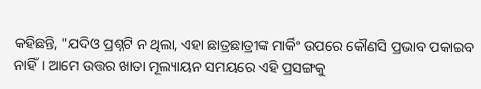କହିଛନ୍ତି, "ଯଦିଓ ପ୍ରଶ୍ନଟି ନ ଥିଲା, ଏହା ଛାତ୍ରଛାତ୍ରୀଙ୍କ ମାର୍କିଂ ଉପରେ କୌଣସି ପ୍ରଭାବ ପକାଇବ ନାହିଁ। ଆମେ ଉତ୍ତର ଖାତା ମୂଲ୍ୟାୟନ ସମୟରେ ଏହି ପ୍ରସଙ୍ଗକୁ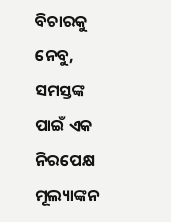ବିଚାରକୁ ନେବୁ, ସମସ୍ତଙ୍କ ପାଇଁ ଏକ ନିରପେକ୍ଷ ମୂଲ୍ୟାଙ୍କନ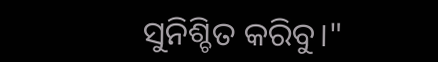ସୁନିଶ୍ଚିତ କରିବୁ।"